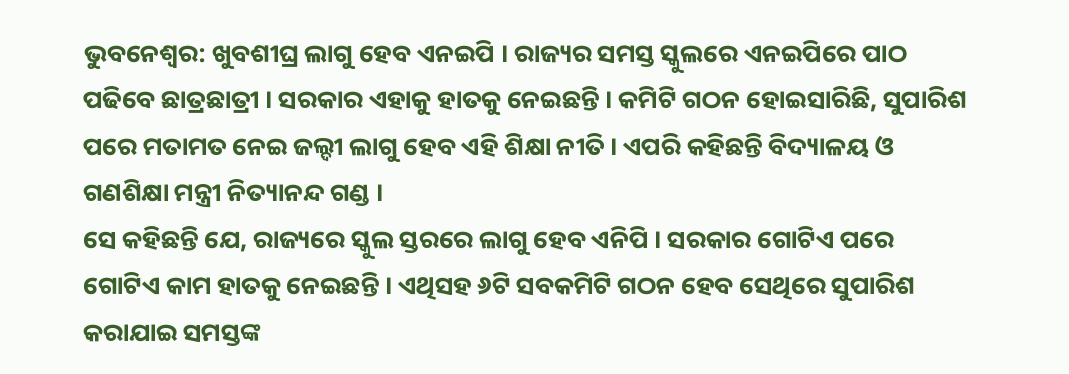ଭୁବନେଶ୍ୱର: ଖୁବଶୀଘ୍ର ଲାଗୁ ହେବ ଏନଇପି । ରାଜ୍ୟର ସମସ୍ତ ସ୍କୁଲରେ ଏନଇପିରେ ପାଠ ପଢିବେ ଛାତ୍ରଛାତ୍ରୀ । ସରକାର ଏହାକୁ ହାତକୁ ନେଇଛନ୍ତି । କମିଟି ଗଠନ ହୋଇସାରିଛି, ସୁପାରିଶ ପରେ ମତାମତ ନେଇ ଜଲ୍ଦୀ ଲାଗୁ ହେବ ଏହି ଶିକ୍ଷା ନୀତି । ଏପରି କହିଛନ୍ତି ବିଦ୍ୟାଳୟ ଓ ଗଣଶିକ୍ଷା ମନ୍ତ୍ରୀ ନିତ୍ୟାନନ୍ଦ ଗଣ୍ଡ ।
ସେ କହିଛନ୍ତି ଯେ, ରାଜ୍ୟରେ ସ୍କୁଲ ସ୍ତରରେ ଲାଗୁ ହେବ ଏନିପି । ସରକାର ଗୋଟିଏ ପରେ ଗୋଟିଏ କାମ ହାତକୁ ନେଇଛନ୍ତି । ଏଥିସହ ୬ଟି ସବକମିଟି ଗଠନ ହେବ ସେଥିରେ ସୁପାରିଶ କରାଯାଇ ସମସ୍ତଙ୍କ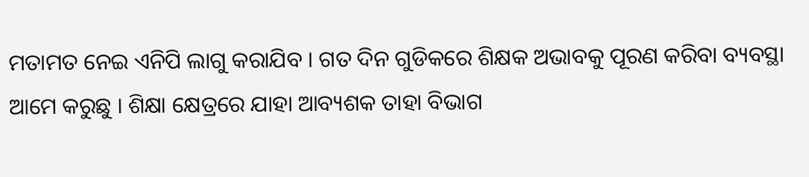ମତାମତ ନେଇ ଏନିପି ଲାଗୁ କରାଯିବ । ଗତ ଦିନ ଗୁଡିକରେ ଶିକ୍ଷକ ଅଭାବକୁ ପୂରଣ କରିବା ବ୍ୟବସ୍ଥା ଆମେ କରୁଛୁ । ଶିକ୍ଷା କ୍ଷେତ୍ରରେ ଯାହା ଆବ୍ୟଶକ ତାହା ବିଭାଗ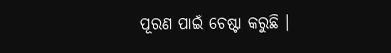ପୂରଣ ପାଇଁ ଚେଷ୍ଟା କରୁଛି ।